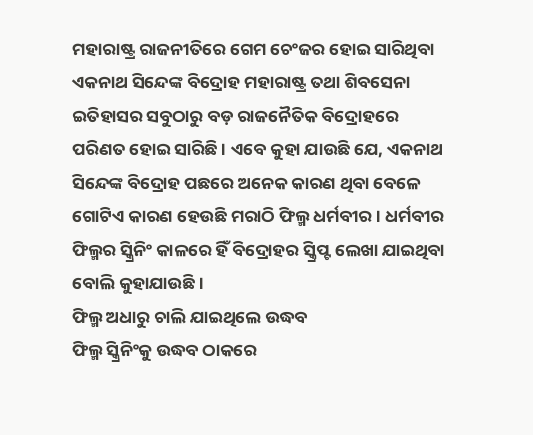ମହାରାଷ୍ଟ୍ର ରାଜନୀତିରେ ଗେମ ଚେଂଜର ହୋଇ ସାରିଥିବା ଏକନାଥ ସିନ୍ଦେଙ୍କ ବିଦ୍ରୋହ ମହାରାଷ୍ଟ୍ର ତଥା ଶିବସେନା ଇତିହାସର ସବୁଠାରୁ ବଡ଼ ରାଜନୈତିକ ବିଦ୍ରୋହରେ ପରିଣତ ହୋଇ ସାରିଛି । ଏବେ କୁହା ଯାଉଛି ଯେ, ଏକନାଥ ସିନ୍ଦେଙ୍କ ବିଦ୍ରୋହ ପଛରେ ଅନେକ କାରଣ ଥିବା ବେଳେ ଗୋଟିଏ କାରଣ ହେଉଛି ମରାଠି ଫିଲ୍ମ ଧର୍ମବୀର । ଧର୍ମବୀର ଫିଲ୍ମର ସ୍କ୍ରିନିଂ କାଳରେ ହିଁ ବିଦ୍ରୋହର ସ୍କ୍ରିପ୍ଟ ଲେଖା ଯାଇଥିବା ବୋଲି କୁହାଯାଉଛି ।
ଫିଲ୍ମ ଅଧାରୁ ଚାଲି ଯାଇଥିଲେ ଉଦ୍ଧବ
ଫିଲ୍ମ ସ୍କ୍ରିନିଂକୁ ଉଦ୍ଧବ ଠାକରେ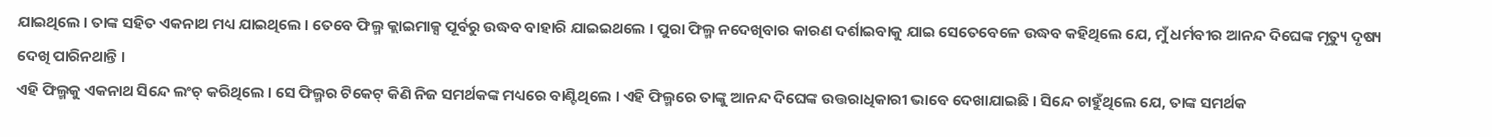ଯାଇଥିଲେ । ତାଙ୍କ ସହିତ ଏକନାଥ ମଧ୍ୟ ଯାଇଥିଲେ । ତେବେ ଫିଲ୍ମ କ୍ଲାଇମାକ୍ସ ପୂର୍ବରୁ ଉଦ୍ଧବ ବାହାରି ଯାଇଇଥଲେ । ପୁରା ଫିଲ୍ମ ନଦେଖିବାର କାରଣ ଦର୍ଶାଇବାକୁ ଯାଇ ସେତେବେଳେ ଉଦ୍ଧବ କହିଥିଲେ ଯେ, ମୁଁ ଧର୍ମବୀର ଆନନ୍ଦ ଦିଘେଙ୍କ ମୃତ୍ୟୁ ଦୃଷ୍ୟ ଦେଖି ପାରିନଥାନ୍ତି ।
ଏହି ଫିଲ୍ମକୁ ଏକନାଥ ସିନ୍ଦେ ଲଂଚ୍ କରିଥିଲେ । ସେ ଫିଲ୍ମର ଟିକେଟ୍ କିଣି ନିଜ ସମର୍ଥକଙ୍କ ମଧ୍ୟରେ ବାଣ୍ଟିଥିଲେ । ଏହି ଫିଲ୍ମରେ ତାଙ୍କୁ ଆନନ୍ଦ ଦିଘେଙ୍କ ଉତ୍ତରାଧିକାରୀ ଭାବେ ଦେଖାଯାଇଛି । ସିନ୍ଦେ ଚାହୁଁଥିଲେ ଯେ, ତାଙ୍କ ସମର୍ଥକ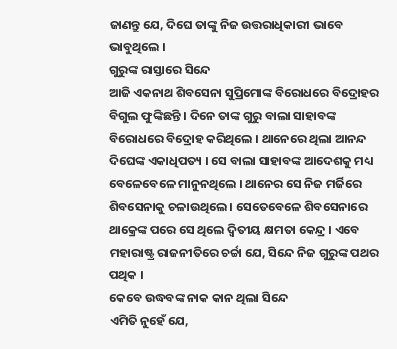ଜାଣନ୍ତୁ ଯେ, ଦିଘେ ତାଙ୍କୁ ନିଜ ଉତ୍ତରାଧିକାରୀ ଭାବେ ଭାବୁଥିଲେ ।
ଗୁରୁଙ୍କ ରାସ୍ତାରେ ସିନ୍ଦେ
ଆଜି ଏକନାଥ ଶିବସେନା ସୁପ୍ରିମୋଙ୍କ ବିରୋଧରେ ବିଦ୍ରୋହର ବିଗୁଲ ଫୁଙ୍କିଛନ୍ତି । ଦିନେ ତାଙ୍କ ଗୁରୁ ବାଲା ସାହାବଙ୍କ ବିରୋଧରେ ବିଦ୍ରୋହ କରିଥିଲେ । ଥାନେରେ ଥିଲା ଆନନ୍ଦ ଦିଘେଙ୍କ ଏକାଧିପତ୍ୟ । ସେ ବାଲା ସାହାବଙ୍କ ଆଦେଶକୁ ମଧ୍ୟ ବେଳେବେଳେ ମାନୁନଥିଲେ । ଥାନେର ସେ ନିଜ ମର୍ଜିରେ ଶିବସେନାକୁ ଚଳାଉଥିଲେ । ସେତେବେଳେ ଶିବସେନାରେ ଥାକ୍ରେଙ୍କ ପରେ ସେ ଥିଲେ ଦ୍ୱିତୀୟ କ୍ଷମତା କେନ୍ଦ୍ର । ଏବେ ମହାରାଷ୍ଟ୍ର ରାଜନୀତିରେ ଚର୍ଚ୍ଚା ଯେ, ସିନ୍ଦେ ନିଜ ଗୁରୁଙ୍କ ପଥର ପଥିକ ।
କେବେ ଉଦ୍ଧବଙ୍କ ନାକ କାନ ଥିଲା ସିନ୍ଦେ
ଏମିତି ନୁହେଁ ଯେ,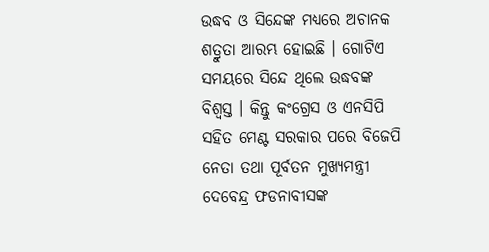ଉଦ୍ଧବ ଓ ସିନ୍ଦେଙ୍କ ମଧ୍ୟରେ ଅଚାନକ ଶତ୍ରୁତା ଆରମ୍ଭ ହୋଇଛି । ଗୋଟିଏ ସମୟରେ ସିନ୍ଦେ ଥିଲେ ଉଦ୍ଧବଙ୍କ ବିଶ୍ୱସ୍ତ । କିନ୍ତୁ କଂଗ୍ରେସ ଓ ଏନସିପି ସହିତ ମେଣ୍ଟ ସରକାର ପରେ ବିଜେପି ନେତା ତଥା ପୂର୍ବତନ ମୁଖ୍ୟମନ୍ତ୍ରୀ ଦେବେନ୍ଦ୍ର ଫଡନାବୀସଙ୍କ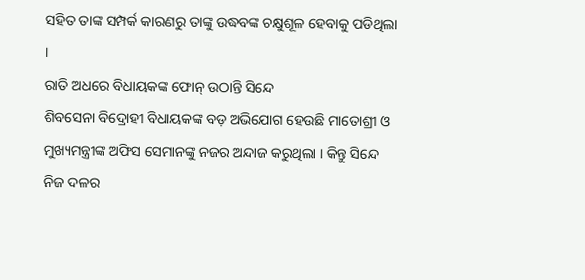ସହିତ ତାଙ୍କ ସମ୍ପର୍କ କାରଣରୁ ତାଙ୍କୁ ଉଦ୍ଧବଙ୍କ ଚକ୍ଷୁଶୂଳ ହେବାକୁ ପଡିଥିଲା ।
ରାତି ଅଧରେ ବିଧାୟକଙ୍କ ଫୋନ୍ ଉଠାନ୍ତି ସିନ୍ଦେ
ଶିବସେନା ବିଦ୍ରୋହୀ ବିଧାୟକଙ୍କ ବଡ଼ ଅଭିଯୋଗ ହେଉଛି ମାତୋଶ୍ରୀ ଓ ମୁଖ୍ୟମନ୍ତ୍ରୀଙ୍କ ଅଫିସ ସେମାନଙ୍କୁ ନଜର ଅନ୍ଦାଜ କରୁଥିଲା । କିନ୍ତୁ ସିନ୍ଦେ ନିଜ ଦଳର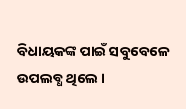ବିଧାୟକଙ୍କ ପାଇଁ ସବୁବେଳେ ଉପଲବ୍ଧ ଥିଲେ ।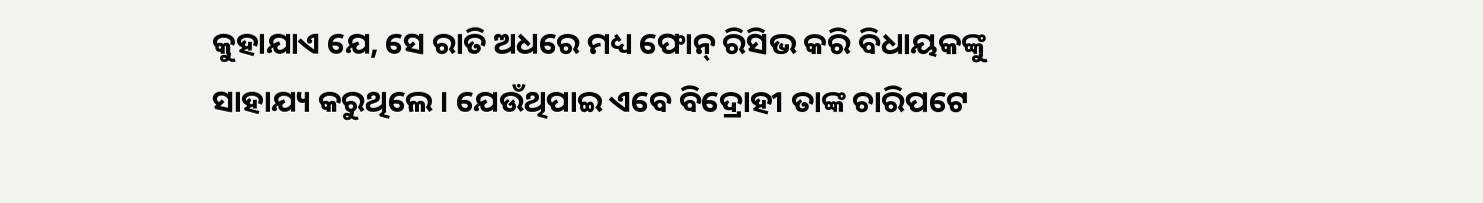କୁହାଯାଏ ଯେ, ସେ ରାତି ଅଧରେ ମଧ୍ୟ ଫୋନ୍ ରିସିଭ କରି ବିଧାୟକଙ୍କୁ ସାହାଯ୍ୟ କରୁଥିଲେ । ଯେଉଁଥିପାଇ ଏବେ ବିଦ୍ରୋହୀ ତାଙ୍କ ଚାରିପଟେ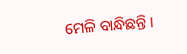ମେଳି ବାନ୍ଧିଛନ୍ତି ।